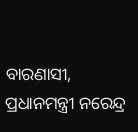ବାରଣାସୀ, ପ୍ରଧାନମନ୍ତ୍ରୀ ନରେନ୍ଦ୍ର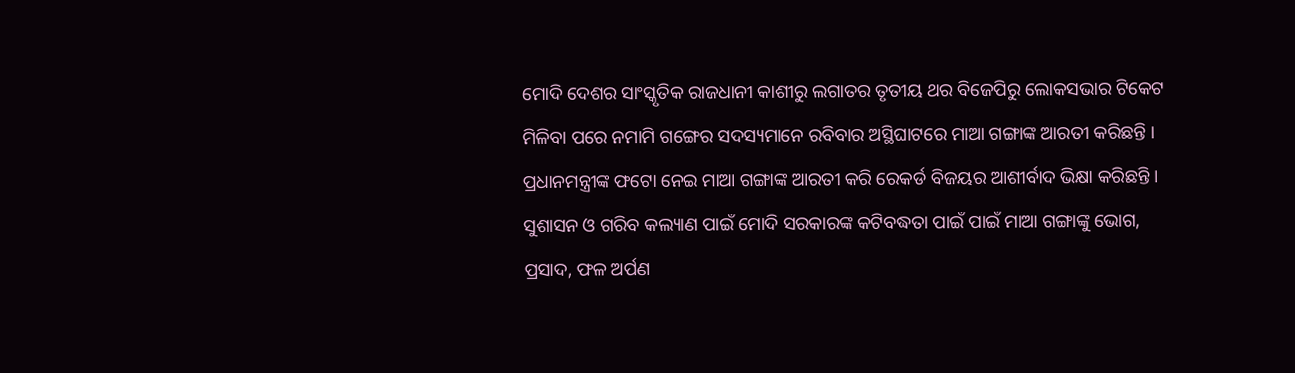ମୋଦି ଦେଶର ସାଂସ୍କୃତିକ ରାଜଧାନୀ କାଶୀରୁ ଲଗାତର ତୃତୀୟ ଥର ବିଜେପିରୁ ଲୋକସଭାର ଟିକେଟ ମିଳିବା ପରେ ନମାମି ଗଙ୍ଗେର ସଦସ୍ୟମାନେ ରବିବାର ଅସ୍ଥିଘାଟରେ ମାଆ ଗଙ୍ଗାଙ୍କ ଆରତୀ କରିଛନ୍ତି । ପ୍ରଧାନମନ୍ତ୍ରୀଙ୍କ ଫଟୋ ନେଇ ମାଆ ଗଙ୍ଗାଙ୍କ ଆରତୀ କରି ରେକର୍ଡ ବିଜୟର ଆଶୀର୍ବାଦ ଭିକ୍ଷା କରିଛନ୍ତି । ସୁଶାସନ ଓ ଗରିବ କଲ୍ୟାଣ ପାଇଁ ମୋଦି ସରକାରଙ୍କ କଟିବଦ୍ଧତା ପାଇଁ ପାଇଁ ମାଆ ଗଙ୍ଗାଙ୍କୁ ଭୋଗ, ପ୍ରସାଦ, ଫଳ ଅର୍ପଣ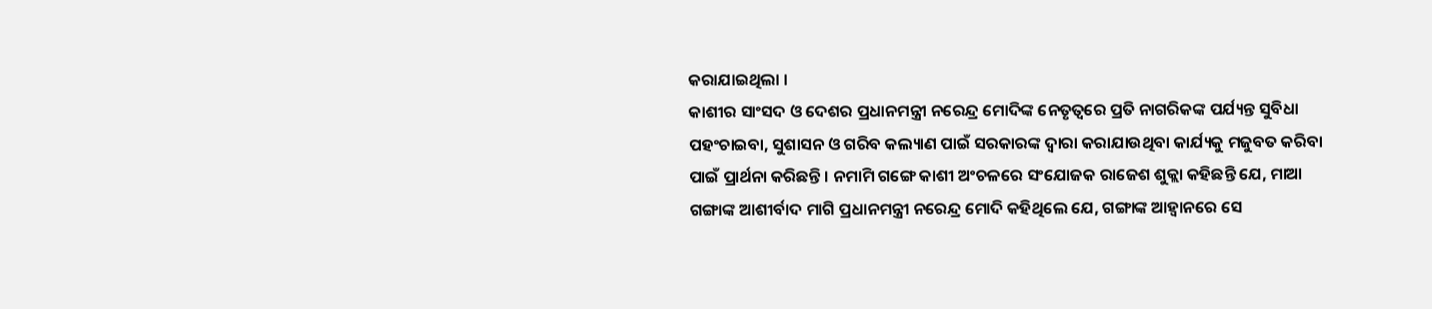କରାଯାଇଥିଲା ।
କାଶୀର ସାଂସଦ ଓ ଦେଶର ପ୍ରଧାନମନ୍ତ୍ରୀ ନରେନ୍ଦ୍ର ମୋଦିଙ୍କ ନେତୃତ୍ୱରେ ପ୍ରତି ନାଗରିକଙ୍କ ପର୍ଯ୍ୟନ୍ତ ସୁବିଧା ପହଂଚାଇବା, ସୁଶାସନ ଓ ଗରିବ କଲ୍ୟାଣ ପାଇଁ ସରକାରଙ୍କ ଦ୍ୱାରା କରାଯାଉଥିବା କାର୍ଯ୍ୟକୁ ମଜୁବତ କରିବା ପାଇଁ ପ୍ରାର୍ଥନା କରିଛନ୍ତି । ନମାମି ଗଙ୍ଗେ କାଶୀ ଅଂଚଳରେ ସଂଯୋଜକ ରାଜେଶ ଶୁକ୍ଲା କହିଛନ୍ତି ଯେ, ମାଆ ଗଙ୍ଗାଙ୍କ ଆଶୀର୍ବାଦ ମାଗି ପ୍ରଧାନମନ୍ତ୍ରୀ ନରେନ୍ଦ୍ର ମୋଦି କହିଥିଲେ ଯେ, ଗଙ୍ଗାଙ୍କ ଆହ୍ୱାନରେ ସେ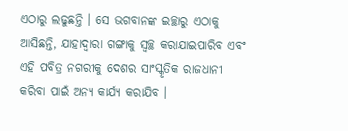ଏଠାରୁ ଲଢୁଛନ୍ତି । ସେ ଭଗବାନଙ୍କ ଇଚ୍ଛାରୁ ଏଠାକୁ ଆସିଛନ୍ତି, ଯାହାଦ୍ୱାରା ଗଙ୍ଗାକୁ ସ୍ୱଚ୍ଛ କରାଯାଇପାରିବ ଏବଂ ଏହି ପବିତ୍ର ନଗରୀକୁ ଦେଶର ସାଂସ୍କୃତିକ ରାଜଧାନୀ କରିବା ପାଇଁ ଅନ୍ୟ କାର୍ଯ୍ୟ କରାଯିବ ।